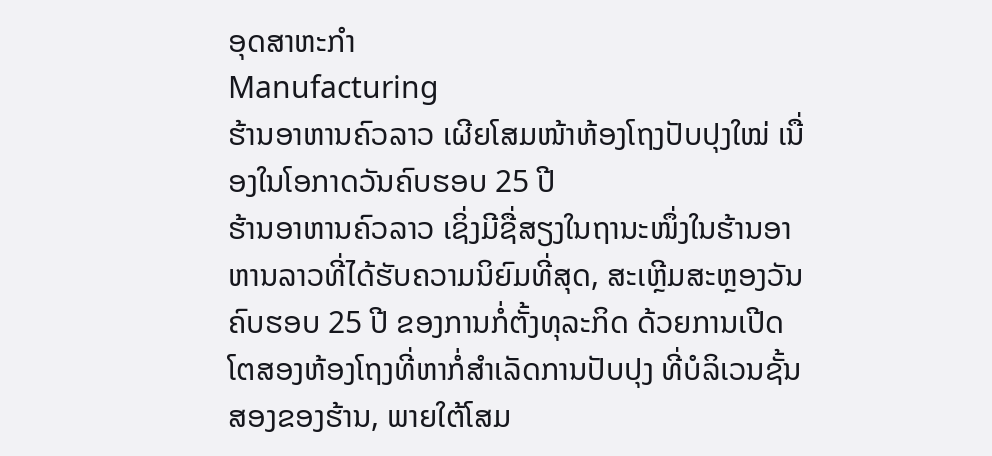ອຸດສາຫະກຳ
Manufacturing
ຮ້ານອາຫານຄົວລາວ ເຜີຍໂສມໜ້າຫ້ອງໂຖງປັບປຸງໃໝ່ ເນື່ອງໃນໂອກາດວັນຄົບຮອບ 25 ປີ
ຮ້ານອາຫານຄົວລາວ ເຊິ່ງມີຊື່ສຽງໃນຖານະໜຶ່ງໃນຮ້ານອາຫານລາວທີ່ໄດ້ຮັບຄວາມນິຍົມທີ່ສຸດ, ສະເຫຼີມສະຫຼອງວັນຄົບຮອບ 25 ປີ ຂອງການກໍ່ຕັ້ງທຸລະກິດ ດ້ວຍການເປີດໂຕສອງຫ້ອງໂຖງທີ່ຫາກໍ່ສຳເລັດການປັບປຸງ ທີ່ບໍລິເວນຊັ້ນສອງຂອງຮ້ານ, ພາຍໃຕ້ໂສມ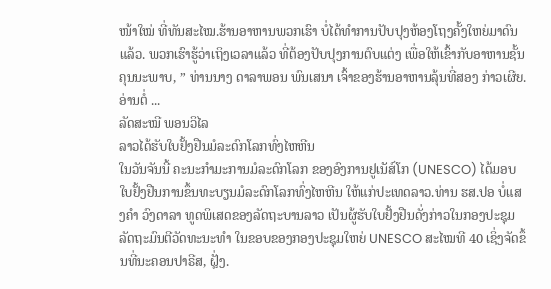ໜ້າໃໝ່ ທີ່ທັນສະໄໝ.ຮ້ານອາຫານພວກເຮົາ ບໍ່ໄດ້ທຳການປັບປຸງຫ້ອງໂຖງຄັ້ງໃຫຍ່ມາດົນແລ້ວ. ພວກເຮົາຮູ້ວ່າເຖິງເວລາແລ້ວ ທີ່ຕ້ອງປັບປຸງການຕົບແຕ່ງ ເພື່ອໃຫ້ເຂົ້າກັບອາຫານຊັ້ນຄຸນນະພາບ, ” ທ່ານນາງ ດາລາພອນ ພົນເສນາ ເຈົ້າຂອງຮ້ານອາຫານລຸ້ນທີ່ສອງ ກ່າວເຜີຍ.ອ່ານຕໍ່ ...
ລັດສະໝີ ພອນວິໄລ
ລາວໄດ້ຮັບໃບຢັ້ງຢືນມໍລະດົກໂລກທົ່ງໄຫຫີນ
ໃນວັນຈັນນີ້ ຄະນະກຳມະການມໍລະດົກໂລກ ຂອງອົງການຢູເນັສ໌ໂກ (UNESCO) ໄດ້ມອບໃບຢັ້ງຢືນການຂຶ້ນທະບຽນມໍລະດົກໂລກທົ່ງໄຫຫີນ ໃຫ້ແກ່ປະເທດລາວ.ທ່ານ ຮສ.ປອ ບໍ່ແສງຄຳ ວົງດາລາ ທູດພິເສດຂອງລັດຖະບານລາວ ເປັນຜູ້ຮັບໃບຢັ້ງຢືນດັ່ງກ່າວໃນກອງປະຊຸມລັດຖະມົນຕີວັດທະນະທຳ ໃນຂອບຂອງກອງປະຊຸມໃຫຍ່ UNESCO ສະໄໝທີ 40 ເຊິ່ງຈັດຂຶ້ນທີ່ນະຄອນປາຣີສ, ຝຼັ່ງ.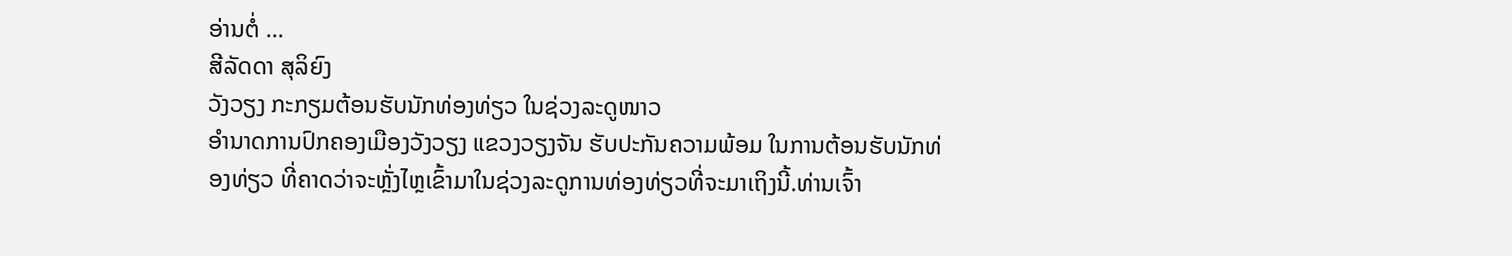ອ່ານຕໍ່ ...
ສີລັດດາ ສຸລິຍົງ
ວັງວຽງ ກະກຽມຕ້ອນຮັບນັກທ່ອງທ່ຽວ ໃນຊ່ວງລະດູໜາວ
ອຳນາດການປົກຄອງເມືອງວັງວຽງ ແຂວງວຽງຈັນ ຮັບປະກັນຄວາມພ້ອມ ໃນການຕ້ອນຮັບນັກທ່ອງທ່ຽວ ທີ່ຄາດວ່າຈະຫຼັ່ງໄຫຼເຂົ້າມາໃນຊ່ວງລະດູການທ່ອງທ່ຽວທີ່ຈະມາເຖິງນີ້.ທ່ານເຈົ້າ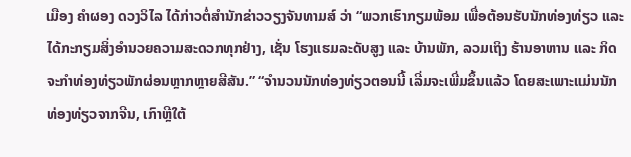ເມືອງ ຄຳຜອງ ດວງວິໄລ ໄດ້ກ່າວຕໍ່ສຳນັກຂ່າວວຽງຈັນທາມສ໌ ວ່າ “ພວກເຮົາກຽມພ້ອມ ເພື່ອຕ້ອນຮັບນັກທ່ອງທ່ຽວ ແລະ ໄດ້ກະກຽມສິ່ງອຳນວຍຄວາມສະດວກທຸກຢ່າງ, ເຊັ່ນ ໂຮງແຮມລະດັບສູງ ແລະ ບ້ານພັກ, ລວມເຖິງ ຮ້ານອາຫານ ແລະ ກິດຈະກຳທ່ອງທ່ຽວພັກຜ່ອນຫຼາກຫຼາຍສີສັນ.” “ຈຳນວນນັກທ່ອງທ່ຽວຕອນນີ້ ເລີ່ມຈະເພີ່ມຂຶ້ນແລ້ວ ໂດຍສະເພາະແມ່ນນັກທ່ອງທ່ຽວຈາກຈີນ, ເກົາຫຼີໃຕ້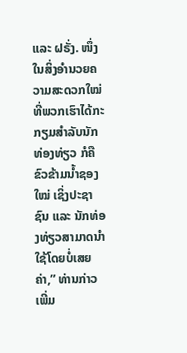ແລະ ຝຣັ່ງ. ໜຶ່ງໃນສິ່ງອຳນວຍຄວາມສະດວກໃໝ່ທີ່ພວກເຮົາໄດ້ກະກຽມສຳລັບນັກທ່ອງທ່ຽວ ກໍຄື ຂົວຂ້າມນ້ຳຊອງໃໝ່ ເຊິ່ງປະຊາຊົນ ແລະ ນັກທ່ອງທ່ຽວສາມາດນຳໃຊ້ໂດຍບໍ່ເສຍຄ່າ,” ທ່ານກ່າວເພີ່ມ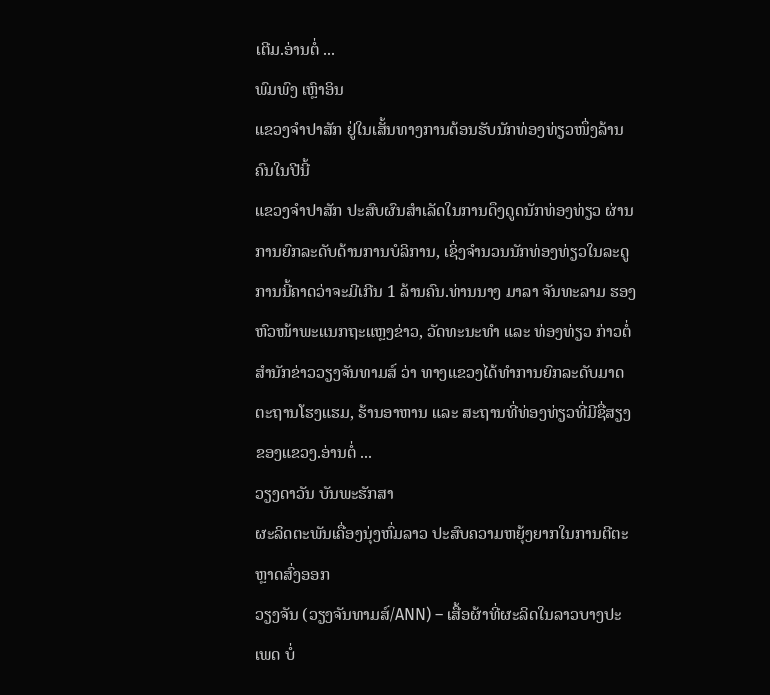ເຕີມ.ອ່ານຕໍ່ ...
ພົມພົງ ເຫຼົາອິນ
ແຂວງຈຳປາສັກ ຢູ່ໃນເສັ້ນທາງການຕ້ອນຮັບນັກທ່ອງທ່ຽວໜຶ່ງລ້ານຄົນໃນປີນີ້
ແຂວງຈຳປາສັກ ປະສົບຜົນສຳເລັດໃນການດຶງດູດນັກທ່ອງທ່ຽວ ຜ່ານການຍົກລະດັບດ້ານການບໍລິການ, ເຊິ່ງຈຳນວນນັກທ່ອງທ່ຽວໃນລະດູການນີ້ຄາດວ່າຈະມີເກີນ 1 ລ້ານຄົນ.ທ່ານນາງ ມາລາ ຈັນທະລາມ ຮອງຫົວໜ້າພະແນກຖະແຫຼງຂ່າວ, ວັດທະນະທຳ ແລະ ທ່ອງທ່ຽວ ກ່າວຕໍ່ສຳນັກຂ່າວວຽງຈັນທາມສ໌ ວ່າ ທາງແຂວງໄດ້ທຳການຍົກລະດັບມາດຕະຖານໂຮງແຮມ, ຮ້ານອາຫານ ແລະ ສະຖານທີ່ທ່ອງທ່ຽວທີ່ມີຊື່ສຽງຂອງແຂວງ.ອ່ານຕໍ່ ...
ວຽງດາວັນ ບັນພະຮັກສາ
ຜະລິດຕະພັນເຄື່ອງນຸ່ງຫົ່ມລາວ ປະສົບຄວາມຫຍຸ້ງຍາກໃນການຕີຕະຫຼາດສົ່ງອອກ
ວຽງຈັນ (ວຽງຈັນທາມສ໌/ANN) – ເສື້ອຜ້າທີ່ຜະລິດໃນລາວບາງປະເພດ ບໍ່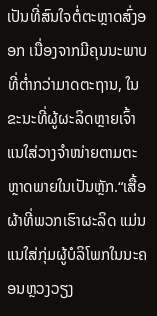ເປັນທີ່ສົນໃຈຕໍ່ຕະຫຼາດສົ່ງອອກ ເນື່ອງຈາກມີຄຸນນະພາບທີ່ຕ່ຳກວ່າມາດຕະຖານ, ໃນຂະນະທີ່ຜູ້ຜະລິດຫຼາຍເຈົ້າ ແນໃສ່ວາງຈຳໜ່າຍຕາມຕະຫຼາດພາຍໃນເປັນຫຼັກ.“ເສື້ອຜ້າທີ່ພວກເຮົາຜະລິດ ແມ່ນແນໃສ່ກຸ່ມຜູ້ບໍລິໂພກໃນນະຄອນຫຼວງວຽງ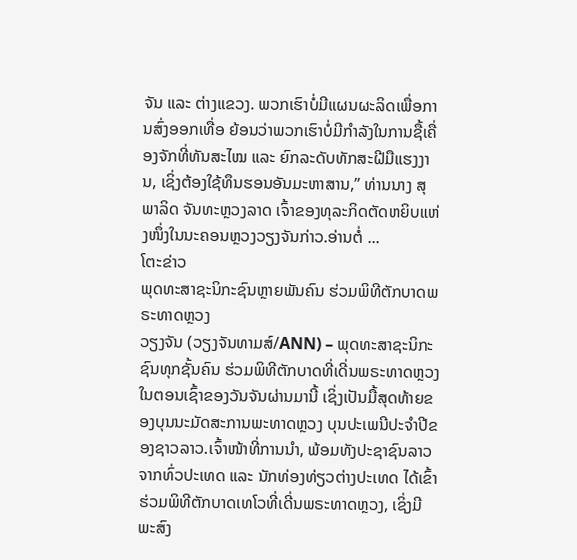ຈັນ ແລະ ຕ່າງແຂວງ. ພວກເຮົາບໍ່ມີແຜນຜະລິດເພື່ອການສົ່ງອອກເທື່ອ ຍ້ອນວ່າພວກເຮົາບໍ່ມີກຳລັງໃນການຊື້ເຄື່ອງຈັກທີ່ທັນສະໄໝ ແລະ ຍົກລະດັບທັກສະຝີມືແຮງງານ, ເຊິ່ງຕ້ອງໃຊ້ທຶນຮອນອັນມະຫາສານ,” ທ່ານນາງ ສຸພາລິດ ຈັນທະຫຼວງລາດ ເຈົ້າຂອງທຸລະກິດຕັດຫຍິບແຫ່ງໜຶ່ງໃນນະຄອນຫຼວງວຽງຈັນກ່າວ.ອ່ານຕໍ່ ...
ໂຕະຂ່າວ
ພຸດທະສາຊະນິກະຊົນຫຼາຍພັນຄົນ ຮ່ວມພິທີຕັກບາດພຣະທາດຫຼວງ
ວຽງຈັນ (ວຽງຈັນທາມສ໌/ANN) – ພຸດທະສາຊະນິກະຊົນທຸກຊັ້ນຄົນ ຮ່ວມພິທີຕັກບາດທີ່ເດີ່ນພຣະທາດຫຼວງ ໃນຕອນເຊົ້າຂອງວັນຈັນຜ່ານມານີ້ ເຊິ່ງເປັນມື້ສຸດທ້າຍຂອງບຸນນະມັດສະການພະທາດຫຼວງ ບຸນປະເພນີປະຈຳປີຂອງຊາວລາວ.ເຈົ້າໜ້າທີ່ການນຳ, ພ້ອມທັງປະຊາຊົນລາວຈາກທົ່ວປະເທດ ແລະ ນັກທ່ອງທ່ຽວຕ່າງປະເທດ ໄດ້ເຂົ້າຮ່ວມພິທີຕັກບາດເທໂວທີ່ເດີ່ນພຣະທາດຫຼວງ, ເຊິ່ງມີພະສົງ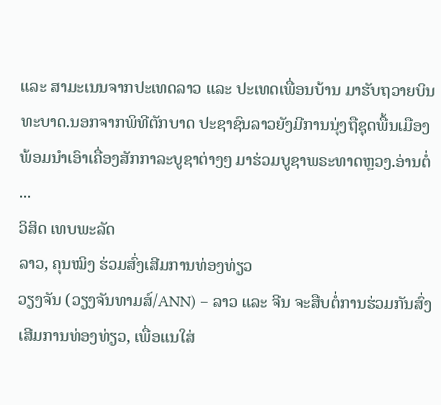ແລະ ສາມະເນນຈາກປະເທດລາວ ແລະ ປະເທດເພື່ອນບ້ານ ມາຮັບຖວາຍບິນທະບາດ.ນອກຈາກພິທີຕັກບາດ ປະຊາຊົນລາວຍັງມີການນຸ່ງຖືຊຸດພື້ນເມືອງ ພ້ອມນຳເອົາເຄື່ອງສັກກາລະບູຊາຕ່າງໆ ມາຮ່ວມບູຊາພຣະທາດຫຼວງ.ອ່ານຕໍ່ ...
ວິສິດ ເທບພະລັດ
ລາວ, ຄຸນໝິງ ຮ່ວມສົ່ງເສີມການທ່ອງທ່ຽວ
ວຽງຈັນ (ວຽງຈັນທາມສ໌/ANN) – ລາວ ແລະ ຈີນ ຈະສືບຕໍ່ການຮ່ວມກັນສົ່ງເສີມການທ່ອງທ່ຽວ, ເພື່ອແນໃສ່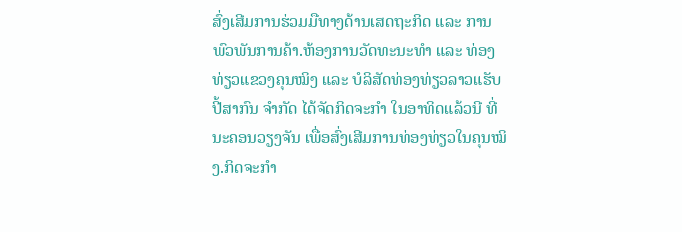ສົ່ງເສີມການຮ່ວມມືທາງດ້ານເສດຖະກິດ ແລະ ການພົວພັນການຄ້າ.ຫ້ອງການວັດທະນະທຳ ແລະ ທ່ອງທ່ຽວແຂວງຄຸນໝິງ ແລະ ບໍລິສັດທ່ອງທ່ຽວລາວແຮັບປີ້ສາກົນ ຈຳກັດ ໄດ້ຈັດກິດຈະກຳ ໃນອາທິດແລ້ວນີ ທີ່ນະຄອນວຽງຈັນ ເພື່ອສົ່ງເສີມການທ່ອງທ່ຽວໃນຄຸນໝິງ.ກິດຈະກຳ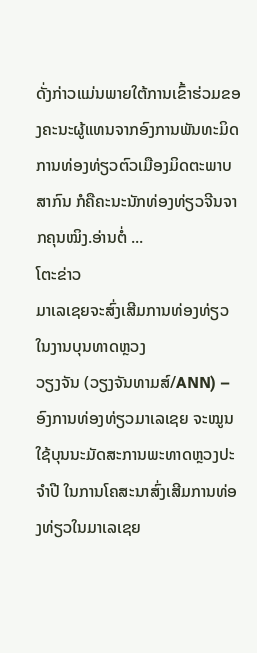ດັ່ງກ່າວແມ່ນພາຍໃຕ້ການເຂົ້າຮ່ວມຂອງຄະນະຜູ້ແທນຈາກອົງການພັນທະມິດການທ່ອງທ່ຽວຕົວເມືອງມິດຕະພາບສາກົນ ກໍຄືຄະນະນັກທ່ອງທ່ຽວຈີນຈາກຄຸນໝິງ.ອ່ານຕໍ່ ...
ໂຕະຂ່າວ
ມາເລເຊຍຈະສົ່ງເສີມການທ່ອງທ່ຽວໃນງານບຸນທາດຫຼວງ
ວຽງຈັນ (ວຽງຈັນທາມສ໌/ANN) – ອົງການທ່ອງທ່ຽວມາເລເຊຍ ຈະໝູນໃຊ້ບຸນນະມັດສະການພະທາດຫຼວງປະຈຳປີ ໃນການໂຄສະນາສົ່ງເສີມການທ່ອງທ່ຽວໃນມາເລເຊຍ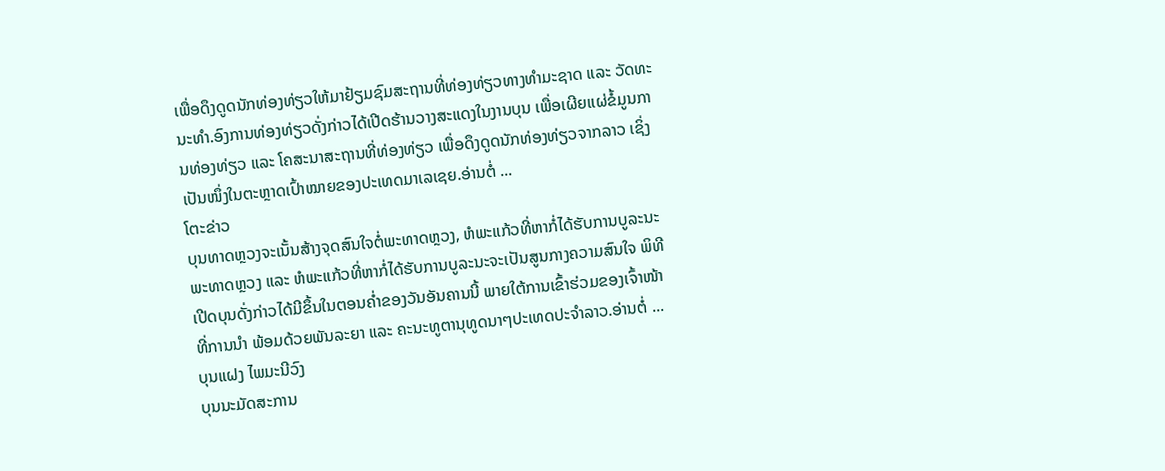ເພື່ອດຶງດູດນັກທ່ອງທ່ຽວໃຫ້ມາຢ້ຽມຊົມສະຖານທີ່ທ່ອງທ່ຽວທາງທຳມະຊາດ ແລະ ວັດທະນະທຳ.ອົງການທ່ອງທ່ຽວດັ່ງກ່າວໄດ້ເປີດຮ້ານວາງສະແດງໃນງານບຸນ ເພື່ອເຜີຍແຜ່ຂໍ້ມູນການທ່ອງທ່ຽວ ແລະ ໂຄສະນາສະຖານທີ່ທ່ອງທ່ຽວ ເພື່ອດຶງດູດນັກທ່ອງທ່ຽວຈາກລາວ ເຊິ່ງເປັນໜຶ່ງໃນຕະຫຼາດເປົ້າໝາຍຂອງປະເທດມາເລເຊຍ.ອ່ານຕໍ່ ...
ໂຕະຂ່າວ
ບຸນທາດຫຼວງຈະເນັ້ນສ້າງຈຸດສົນໃຈຕໍ່ພະທາດຫຼວງ, ຫໍພະແກ້ວທີ່ຫາກໍ່ໄດ້ຮັບການບູລະນະ
ພະທາດຫຼວງ ແລະ ຫໍພະແກ້ວທີ່ຫາກໍ່ໄດ້ຮັບການບູລະນະຈະເປັນສູນກາງຄວາມສົນໃຈ ພິທີເປີດບຸນດັ່ງກ່າວໄດ້ມີຂຶ້ນໃນຕອນຄ່ຳຂອງວັນອັນຄານນີ້ ພາຍໃຕ້ການເຂົ້າຮ່ວມຂອງເຈົ້າໜ້າທີ່ການນຳ ພ້ອມດ້ວຍພັນລະຍາ ແລະ ຄະນະທູຕານຸທູດນາໆປະເທດປະຈຳລາວ.ອ່ານຕໍ່ ...
ບຸນແຝງ ໄພມະນີວົງ
ບຸນນະມັດສະການ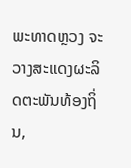ພະທາດຫຼວງ ຈະວາງສະແດງຜະລິດຕະພັນທ້ອງຖິ່ນ,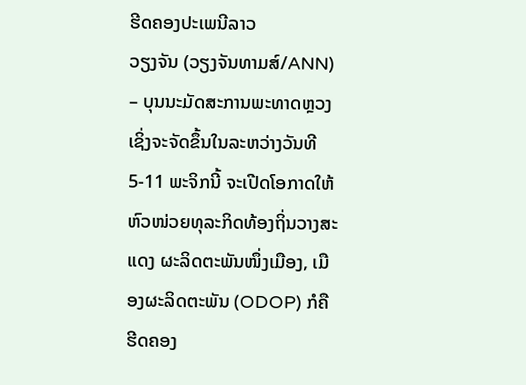ຮີດຄອງປະເພນີລາວ
ວຽງຈັນ (ວຽງຈັນທາມສ໌/ANN) – ບຸນນະມັດສະການພະທາດຫຼວງເຊິ່ງຈະຈັດຂຶ້ນໃນລະຫວ່າງວັນທີ 5-11 ພະຈິກນີ້ ຈະເປີດໂອກາດໃຫ້ຫົວໜ່ວຍທຸລະກິດທ້ອງຖິ່ນວາງສະແດງ ຜະລິດຕະພັນໜຶ່ງເມືອງ, ເມືອງຜະລິດຕະພັນ (ODOP) ກໍຄືຮີດຄອງ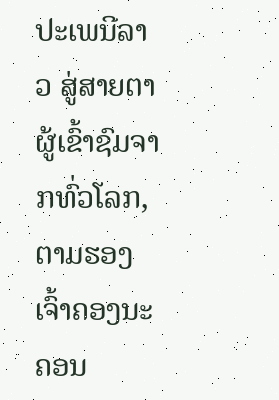ປະເພນີລາວ ສູ່ສາຍຕາຜູ້ເຂົ້າຊົມຈາກທົ່ວໂລກ, ຕາມຮອງເຈົ້າຄອງນະຄອນ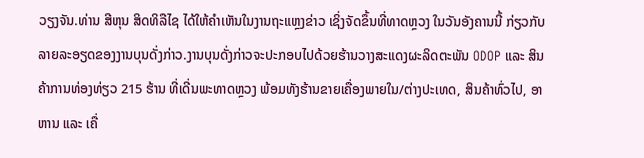ວຽງຈັນ.ທ່ານ ສີຫຸນ ສິດທິລືໄຊ ໄດ້ໃຫ້ຄຳເຫັນໃນງານຖະແຫຼງຂ່າວ ເຊິ່ງຈັດຂຶ້ນທີ່ທາດຫຼວງ ໃນວັນອັງຄານນີ້ ກ່ຽວກັບລາຍລະອຽດຂອງງານບຸນດັ່ງກ່າວ.ງານບຸນດັ່ງກ່າວຈະປະກອບໄປດ້ວຍຮ້ານວາງສະແດງຜະລິດຕະພັນ ODOP ແລະ ສິນຄ້າການທ່ອງທ່ຽວ 215 ຮ້ານ ທີ່ເດີ່ນພະທາດຫຼວງ ພ້ອມທັງຮ້ານຂາຍເຄື່ອງພາຍໃນ/ຕ່າງປະເທດ, ສິນຄ້າທົ່ວໄປ, ອາຫານ ແລະ ເຄື່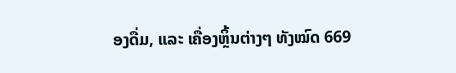ອງດື່ມ, ແລະ ເຄື່ອງຫຼິ້ນຕ່າງໆ ທັງໝົດ 669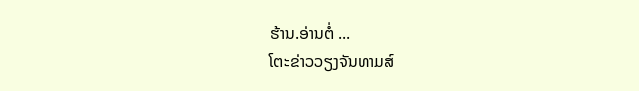ຮ້ານ.ອ່ານຕໍ່ ...
ໂຕະຂ່າວວຽງຈັນທາມສ໌